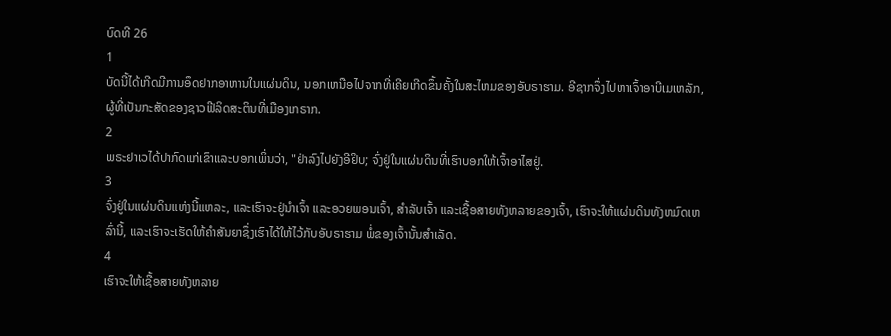ບົດທີ 26
1
ບັດນີ້ໄດ້ເກີດມີການອຶດຢາກອາຫານໃນແຜ່ນດິນ, ນອກເຫນືອໄປຈາກທີ່ເຄີຍເກີດຂຶ້ນຄັ້ງໃນສະໄຫມຂອງອັບຣາຮາມ. ອີຊາກຈຶ່ງໄປຫາເຈົ້າອາບີເມເຫລັກ, ຜູ້ທີ່ເປັນກະສັດຂອງຊາວຟີລິດສະຕິນທີ່ເມືອງເກຣາກ.
2
ພຣະຢາເວໄດ້ປາກົດແກ່ເຂົາແລະບອກເພິ່ນວ່າ, "ຢ່າລົງໄປຍັງອີຢິບ; ຈົ່ງຢູ່ໃນແຜ່ນດິນທີ່ເຮົາບອກໃຫ້ເຈົ້າອາໄສຢູ່.
3
ຈົ່ງຢູ່ໃນແຜ່ນດິນແຫ່ງນີ້ແຫລະ, ແລະເຮົາຈະຢູ່ນຳເຈົ້າ ແລະອວຍພອນເຈົ້າ, ສຳລັບເຈົ້າ ແລະເຊື້ອສາຍທັງຫລາຍຂອງເຈົ້າ, ເຮົາຈະໃຫ້ແຜ່ນດິນທັງຫມົດເຫລົ່ານີ້, ແລະເຮົາຈະເຮັດໃຫ້ຄຳສັນຍາຊຶ່ງເຮົາໄດ້ໃຫ້ໄວ້ກັບອັບຣາຮາມ ພໍ່ຂອງເຈົ້ານັ້ນສຳເລັດ.
4
ເຮົາຈະໃຫ້ເຊື້ອສາຍທັງຫລາຍ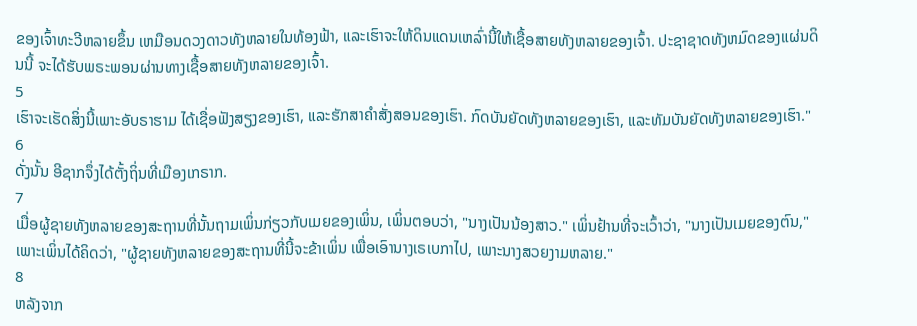ຂອງເຈົ້າທະວີຫລາຍຂຶ້ນ ເຫມືອນດວງດາວທັງຫລາຍໃນທ້ອງຟ້າ, ແລະເຮົາຈະໃຫ້ດິນແດນເຫລົ່ານີ້ໃຫ້ເຊື້ອສາຍທັງຫລາຍຂອງເຈົ້າ. ປະຊາຊາດທັງຫມົດຂອງແຜ່ນດິນນີ້ ຈະໄດ້ຮັບພຣະພອນຜ່ານທາງເຊື້ອສາຍທັງຫລາຍຂອງເຈົ້າ.
5
ເຮົາຈະເຮັດສິ່ງນີ້ເພາະອັບຣາຮາມ ໄດ້ເຊື່ອຟັງສຽງຂອງເຮົາ, ແລະຮັກສາຄຳສັ່ງສອນຂອງເຮົາ. ກົດບັນຍັດທັງຫລາຍຂອງເຮົາ, ແລະທັມບັນຍັດທັງຫລາຍຂອງເຮົາ."
6
ດັ່ງນັ້ນ ອີຊາກຈຶ່ງໄດ້ຕັ້ງຖິ່ນທີ່ເມືອງເກຣາກ.
7
ເມື່ອຜູ້ຊາຍທັງຫລາຍຂອງສະຖານທີ່ນັ້ນຖາມເພິ່ນກ່ຽວກັບເມຍຂອງເພິ່ນ, ເພິ່ນຕອບວ່າ, "ນາງເປັນນ້ອງສາວ." ເພິ່ນຢ້ານທີ່ຈະເວົ້າວ່າ, "ນາງເປັນເມຍຂອງຕົນ," ເພາະເພິ່ນໄດ້ຄິດວ່າ, "ຜູ້ຊາຍທັງຫລາຍຂອງສະຖານທີ່ນີ້ຈະຂ້າເພິ່ນ ເພື່ອເອົານາງເຣເບກາໄປ, ເພາະນາງສວຍງາມຫລາຍ."
8
ຫລັງຈາກ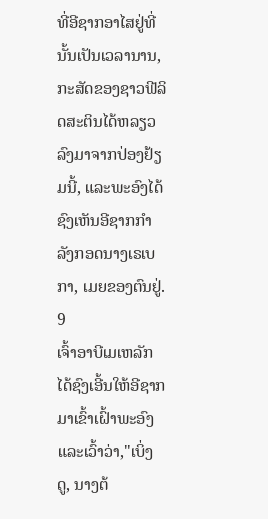ທີ່ອີຊາກອາໄສຢູ່ທີ່ນັ້ນເປັນເວລານານ, ກະສັດຂອງຊາວຟີລິດສະຕິນໄດ້ຫລຽວລົງມາຈາກປ່ອງຢ້ຽມນີ້, ແລະພະອົງໄດ້ຊົງເຫັນອີຊາກກຳລັງກອດນາງເຣເບກາ, ເມຍຂອງຕົນຢູ່.
9
ເຈົ້າອາບີເມເຫລັກໄດ້ຊົງເອີ້ນໃຫ້ອີຊາກມາເຂົ້າເຝົ້າພະອົງ ແລະເວົ້າວ່າ,"ເບິ່ງດູ, ນາງຕ້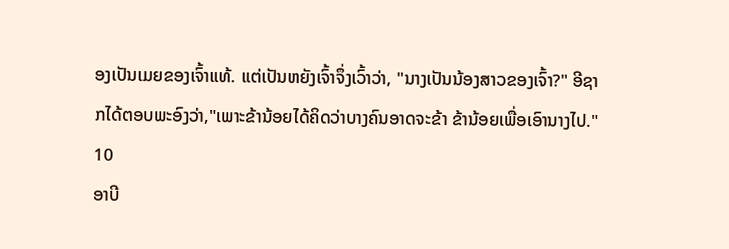ອງເປັນເມຍຂອງເຈົ້າແທ້. ແຕ່ເປັນຫຍັງເຈົ້າຈຶ່ງເວົ້າວ່າ, "ນາງເປັນນ້ອງສາວຂອງເຈົ້າ?" ອີຊາກໄດ້ຕອບພະອົງວ່າ,"ເພາະຂ້ານ້ອຍໄດ້ຄິດວ່າບາງຄົນອາດຈະຂ້າ ຂ້ານ້ອຍເພື່ອເອົານາງໄປ."
10
ອາບີ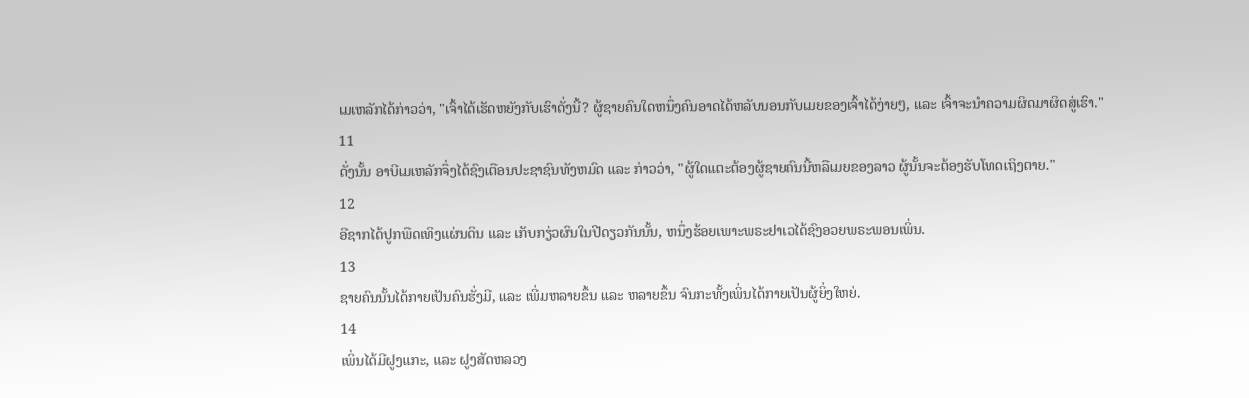ເມເຫລັກໄດ້ກ່າວວ່າ, "ເຈົ້າໄດ້ເຮັດຫຍັງກັບເຮົາດັ່ງນີ້? ຜູ້ຊາຍຄົນໃດຫນຶ່ງຄົນອາດໄດ້ຫລັບນອນກັບເມຍຂອງເຈົ້າໄດ້ງ່າຍໆ, ແລະ ເຈົ້າຈະນຳຄວາມຜິດມາຜິດສູ່ເຮົາ."
11
ດັ່ງນັ້ນ ອາບີເມເຫລັກຈຶ່ງໄດ້ຊົງເຕືອນປະຊາຊົນທັງຫມົດ ແລະ ກ່າວວ່າ, "ຜູ້ໃດແຕະຕ້ອງຜູ້ຊາຍຄົນນີ້ຫລືເມຍຂອງລາວ ຜູ້ນັ້ນຈະຕ້ອງຮັບໂທດເຖິງຕາຍ."
12
ອີຊາກໄດ້ປູກພືດເທິງແຜ່ນດິນ ແລະ ເກັບກຽ່ວຜົນໃນປີດຽວກັນນັ້ນ, ຫນຶ່ງຮ້ອຍເພາະພຣະຢາເວໄດ້ຊົງອວຍພຣະພອນເພິ່ນ.
13
ຊາຍຄົນນັ້ນໄດ້ກາຍເປັນຄົນຮັ່ງມີ, ແລະ ເພີ່ມຫລາຍຂຶ້ນ ແລະ ຫລາຍຂຶ້ນ ຈົນກະທັ້ງເພິ່ນໄດ້ກາຍເປັນຜູ້ຍິ່ງໃຫຍ່.
14
ເພິ່ນໄດ້ມີຝູງແກະ, ແລະ ຝູງສັດຫລວງ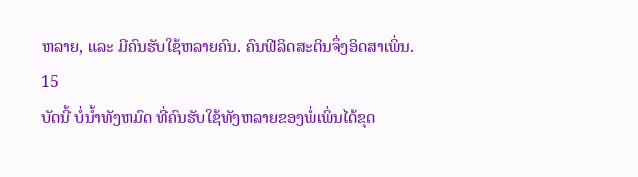ຫລາຍ, ແລະ ມີຄົນຮັບໃຊ້ຫລາຍຄົນ. ຄົນຟີລິດສະຕິນຈຶ່ງອິດສາເພິ່ນ.
15
ບັດນີ້ ບໍ່ນໍ້າທັງຫມົດ ທີ່ຄົນຮັບໃຊ້ທັງຫລາຍຂອງພໍ່ເພິ່ນໄດ້ຂຸດ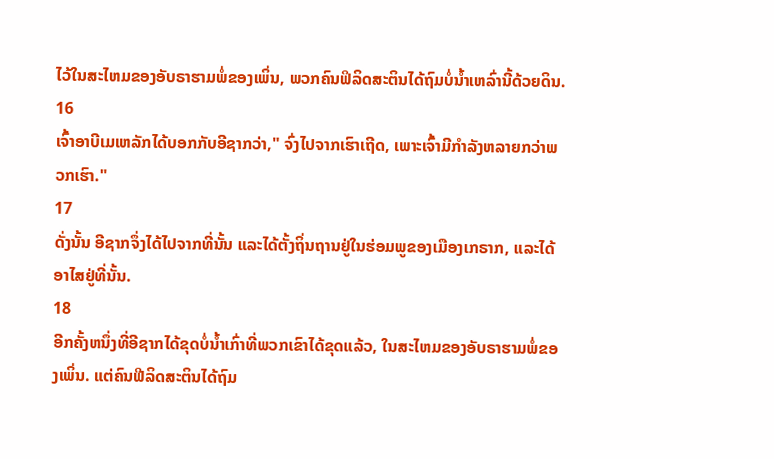ໄວ້ໃນສະໄຫມຂອງອັບຣາຮາມພໍ່ຂອງເພິ່ນ, ພວກຄົນຟິລິດສະຕິນໄດ້ຖົມບໍ່ນ້ຳເຫລົ່ານີ້ດ້ວຍດິນ.
16
ເຈົ້າອາບີເມເຫລັກໄດ້ບອກກັບອີຊາກວ່າ," ຈົ່ງໄປຈາກເຮົາເຖີດ, ເພາະເຈົ້າມີກຳລັງຫລາຍກວ່າພວກເຮົາ."
17
ດັ່ງນັ້ນ ອີຊາກຈຶ່ງໄດ້ໄປຈາກທີ່ນັ້ນ ແລະໄດ້ຕັ້ງຖິ່ນຖານຢູ່ໃນຮ່ອມພູຂອງເມືອງເກຣາກ, ແລະໄດ້ອາໄສຢູ່ທີ່ນັ້ນ.
18
ອີກຄັ້ງຫນຶ່ງທີ່ອີຊາກໄດ້ຂຸດບໍ່ນໍ້າເກົ່າທີ່ພວກເຂົາໄດ້ຂຸດແລ້ວ, ໃນສະໄຫມຂອງອັບຣາຮາມພໍ່ຂອງເພິ່ນ. ແຕ່ຄົນຟີລິດສະຕິນໄດ້ຖົມ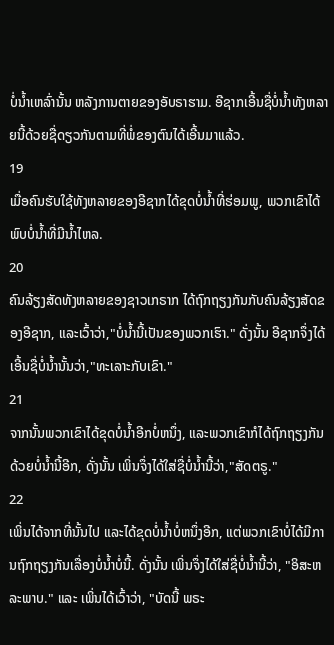ບໍ່ນໍ້າເຫລົ່ານັ້ນ ຫລັງການຕາຍຂອງອັບຣາຮາມ. ອີຊາກເອີ້ນຊື່ບໍ່ນໍ້າທັງຫລາຍນີ້ດ້ວຍຊື່ດຽວກັນຕາມທີ່ພໍ່ຂອງຕົນໄດ້ເອີ້ນມາແລ້ວ.
19
ເມື່ອຄົນຮັບໃຊ້ທັງຫລາຍຂອງອີຊາກໄດ້ຂຸດບໍ່ນໍ້າທີ່ຮ່ອມພູ, ພວກເຂົາໄດ້ພົບບໍ່ນໍ້າທີ່ມີນ້ຳໄຫລ.
20
ຄົນລ້ຽງສັດທັງຫລາຍຂອງຊາວເກຣາກ ໄດ້ຖົກຖຽງກັນກັບຄົນລ້ຽງສັດຂອງອີຊາກ, ແລະເວົ້າວ່າ,"ບໍ່ນໍ້ານີ້ເປັນຂອງພວກເຮົາ." ດັ່ງນັ້ນ ອີຊາກຈຶ່ງໄດ້ເອີ້ນຊື່ບໍ່ນໍ້ານັ້ນວ່າ,"ທະເລາະກັບເຂົາ."
21
ຈາກນັ້ນພວກເຂົາໄດ້ຂຸດບໍ່ນໍ້າອີກບໍ່ຫນຶ່ງ, ແລະພວກເຂົາກໍໄດ້ຖົກຖຽງກັນດ້ວຍບໍ່ນ້ຳນີ້ອີກ, ດັ່ງນັ້ນ ເພິ່ນຈຶ່ງໄດ້ໃສ່ຊື່ບໍ່ນໍ້ານີ້ວ່າ,"ສັດຕຣູ."
22
ເພິ່ນໄດ້ຈາກທີ່ນັ້ນໄປ ແລະໄດ້ຂຸດບໍ່ນໍ້າບໍ່ຫນຶ່ງອີກ, ແຕ່ພວກເຂົາບໍ່ໄດ້ມີການຖົກຖຽງກັນເລື່ອງບໍ່ນ້ຳບໍ່ນີ້. ດັ່ງນັ້ນ ເພິ່ນຈຶ່ງໄດ້ໃສ່ຊື່ບໍ່ນໍ້ານີ້ວ່າ, "ອິສະຫລະພາບ." ແລະ ເພິ່ນໄດ້ເວົ້າວ່າ, "ບັດນີ້ ພຣະ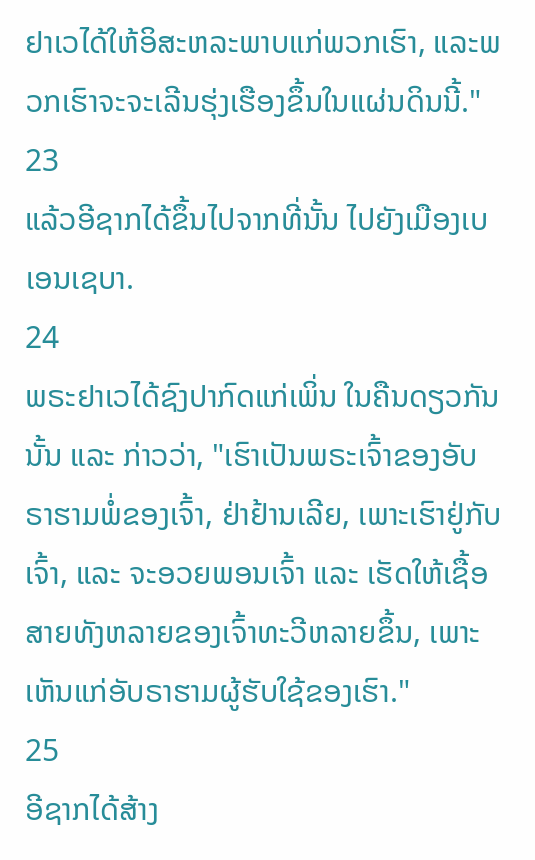ຢາເວໄດ້ໃຫ້ອິສະຫລະພາບແກ່ພວກເຮົາ, ແລະພວກເຮົາຈະຈະເລີນຮຸ່ງເຮືອງຂຶ້ນໃນແຜ່ນດິນນີ້."
23
ແລ້ວອີຊາກໄດ້ຂຶ້ນໄປຈາກທີ່ນັ້ນ ໄປຍັງເມືອງເບເອນເຊບາ.
24
ພຣະຢາເວໄດ້ຊົງປາກົດແກ່ເພິ່ນ ໃນຄືນດຽວກັນນັ້ນ ແລະ ກ່າວວ່າ, "ເຮົາເປັນພຣະເຈົ້າຂອງອັບຣາຮາມພໍ່ຂອງເຈົ້າ, ຢ່າຢ້ານເລີຍ, ເພາະເຮົາຢູ່ກັບເຈົ້າ, ແລະ ຈະອວຍພອນເຈົ້າ ແລະ ເຮັດໃຫ້ເຊື້ອສາຍທັງຫລາຍຂອງເຈົ້າທະວີຫລາຍຂຶ້ນ, ເພາະເຫັນແກ່ອັບຣາຮາມຜູ້ຮັບໃຊ້ຂອງເຮົາ."
25
ອີຊາກໄດ້ສ້າງ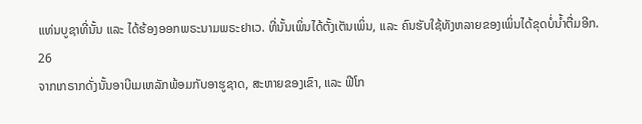ແທ່ນບູຊາທີ່ນັ້ນ ແລະ ໄດ້ຮ້ອງອອກພຣະນາມພຣະຢາເວ. ທີ່ນັ້ນເພິ່ນໄດ້ຕັ້ງເຕັນເພິ່ນ, ແລະ ຄົນຮັບໃຊ້ທັງຫລາຍຂອງເພິ່ນໄດ້ຂຸດບໍ່ນໍ້າຕື່ມອີກ.
26
ຈາກເກຣາກດັ່ງນັ້ນອາບີເມເຫລັກພ້ອມກັບອາຮູຊາດ, ສະຫາຍຂອງເຂົາ, ແລະ ຟີໂກ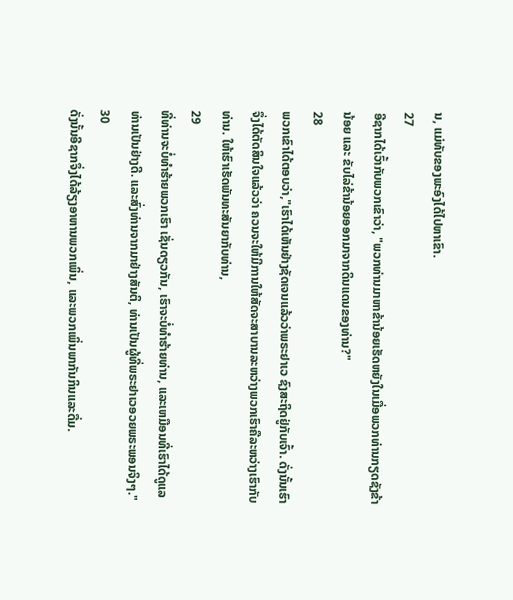ນ, ແມ່ທັບຂອງພະອົງໄດ້ໄປຫາເຂົາ.
27
ອີຊາກໄດ້ເວົ້າກັບພວກເຂົາວ່າ, "ພວກທ່ານມາຫາຂ້ານ້ອຍເຮັດຫຍັງໃນເມື່ອພວກທ່ານກຽດຊັງຂ້ານ້ອຍ ແລະ ຂັບໄລ່ຂ້ານ້ອຍອອກມາຈາກດິນແດນຂອງທ່ານ?"
28
ພວກເຂົາໄດ້ຕອບວ່າ,"ເຮົາໄດ້ເຫັນຢ່າງຊັດເຈນແລ້ວວ່າພຣະຢາເວ ຊົງສະຖິດຢູ່ກັບເຈົ້າ. ດັ່ງນັ້ນເຮົາຈຶ່ງໄດ້ຕັດສິນໃຈແລ້ວວ່າ ຄວນຈະໃຫ້ມີການໃຫ້ສັດຈະສາບານລະຫວ່າງພວກເຮົາຄືລະຫວ່າງເຮົາກັບທ່ານ. ໃຫ້ເຮົາເຮັດພັນທະສັນຍາກັບທ່ານ,
29
ທີ່ທ່ານຈະບໍ່ທຳຮ້າຍພວກເຮົາ ເຊັ່ນດຽວກັນ, ເຮົາຈະບໍ່ທຳຮ້າຍທ່ານ, ແລະເຫມືອນທີ່ເຮົາໄດ້ດູແລທ່ານເປັນຢ່າງດີ. ແລະສົ່ງທ່ານຈາກມາຢ່າງສັນຕິ, ທ່ານເປັນຜູ້ທີ່ພຣະຢາເວອວຍພຣະພອນຈິງໆ."
30
ດັ່ງນັ້ນອີຊາກຈຶ່ງໄດ້ລ້ຽງອາຫານພວກເພິ່ນ, ແລະພວກເພິ່ນພາກັນກິນແລະດື່ມ.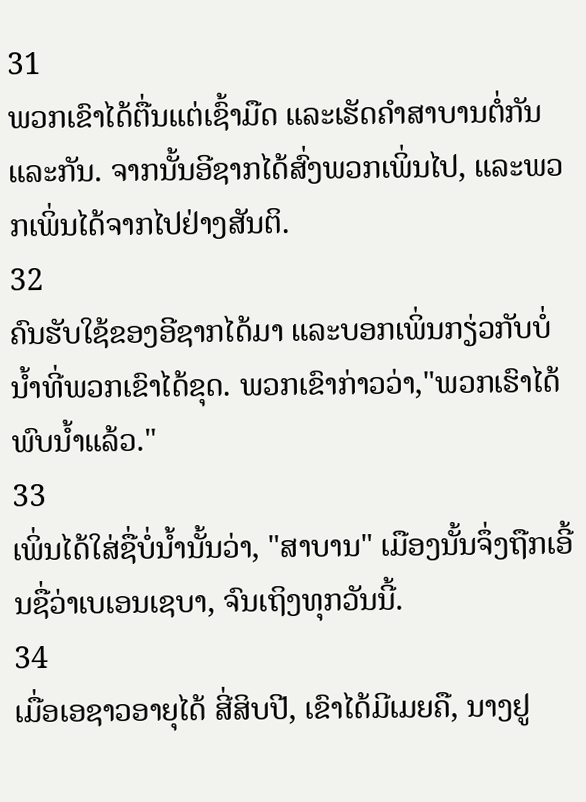31
ພວກເຂົາໄດ້ຕື່ນແຕ່ເຊົ້າມືດ ແລະເຮັດຄຳສາບານຕໍ່ກັນ ແລະກັນ. ຈາກນັ້ນອີຊາກໄດ້ສົ່ງພວກເພິ່ນໄປ, ແລະພວກເພິ່ນໄດ້ຈາກໄປຢ່າງສັນຕິ.
32
ຄົນຮັບໃຊ້ຂອງອີຊາກໄດ້ມາ ແລະບອກເພິ່ນກຽ່ວກັບບໍ່ນໍ້າທີ່ພວກເຂົາໄດ້ຂຸດ. ພວກເຂົາກ່າວວ່າ,"ພວກເຮົາໄດ້ພົບນໍ້າແລ້ວ."
33
ເພິ່ນໄດ້ໃສ່ຊື່ບໍ່ນໍ້ານັ້ນວ່າ, "ສາບານ" ເມືອງນັ້ນຈຶ່ງຖືກເອີ້ນຊື່ວ່າເບເອນເຊບາ, ຈົນເຖິງທຸກວັນນີ້.
34
ເມື່ອເອຊາວອາຍຸໄດ້ ສີ່ສິບປີ, ເຂົາໄດ້ມີເມຍຄື, ນາງຢູ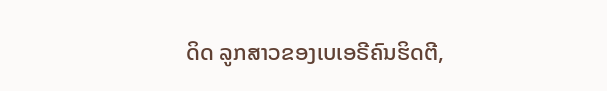ດິດ ລູກສາວຂອງເບເອຣີຄົນຮິດຕີ,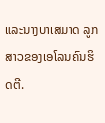ແລະນາງບາເສມາດ ລູກສາວຂອງເອໂລນຄົນຮິດຕີ.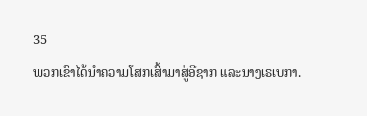35
ພວກເຂົາໄດ້ນຳຄວາມໂສກເສົ້າມາສູ່ອີຊາກ ແລະນາງເຣເບກາ.